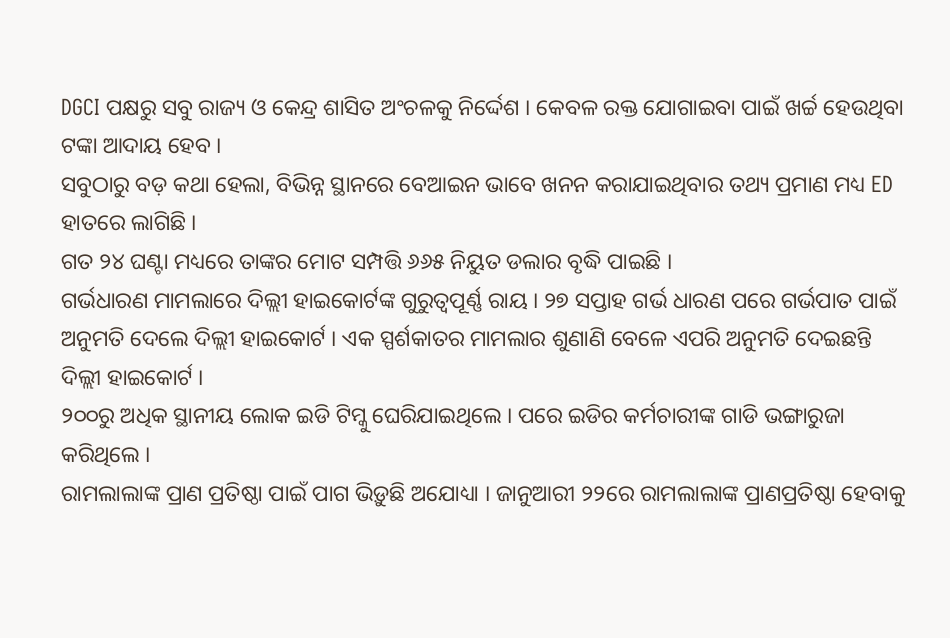DGCI ପକ୍ଷରୁ ସବୁ ରାଜ୍ୟ ଓ କେନ୍ଦ୍ର ଶାସିତ ଅଂଚଳକୁ ନିର୍ଦ୍ଦେଶ । କେବଳ ରକ୍ତ ଯୋଗାଇବା ପାଇଁ ଖର୍ଚ୍ଚ ହେଉଥିବା ଟଙ୍କା ଆଦାୟ ହେବ ।
ସବୁଠାରୁ ବଡ଼ କଥା ହେଲା, ବିଭିନ୍ନ ସ୍ଥାନରେ ବେଆଇନ ଭାବେ ଖନନ କରାଯାଇଥିବାର ତଥ୍ୟ ପ୍ରମାଣ ମଧ୍ୟ ED ହାତରେ ଲାଗିଛି ।
ଗତ ୨୪ ଘଣ୍ଟା ମଧ୍ୟରେ ତାଙ୍କର ମୋଟ ସମ୍ପତ୍ତି ୬୬୫ ନିୟୁତ ଡଲାର ବୃଦ୍ଧି ପାଇଛି ।
ଗର୍ଭଧାରଣ ମାମଲାରେ ଦିଲ୍ଲୀ ହାଇକୋର୍ଟଙ୍କ ଗୁରୁତ୍ୱପୂର୍ଣ୍ଣ ରାୟ । ୨୭ ସପ୍ତାହ ଗର୍ଭ ଧାରଣ ପରେ ଗର୍ଭପାତ ପାଇଁ ଅନୁମତି ଦେଲେ ଦିଲ୍ଲୀ ହାଇକୋର୍ଟ । ଏକ ସ୍ପର୍ଶକାତର ମାମଲାର ଶୁଣାଣି ବେଳେ ଏପରି ଅନୁମତି ଦେଇଛନ୍ତି ଦିଲ୍ଲୀ ହାଇକୋର୍ଟ ।
୨୦୦ରୁ ଅଧିକ ସ୍ଥାନୀୟ ଲୋକ ଇଡି ଟିମ୍କୁ ଘେରିଯାଇଥିଲେ । ପରେ ଇଡିର କର୍ମଚାରୀଙ୍କ ଗାଡି ଭଙ୍ଗାରୁଜା କରିଥିଲେ ।
ରାମଲାଲାଙ୍କ ପ୍ରାଣ ପ୍ରତିଷ୍ଠା ପାଇଁ ପାଗ ଭିଡ଼ୁଛି ଅଯୋଧ୍ୟା । ଜାନୁଆରୀ ୨୨ରେ ରାମଲାଲାଙ୍କ ପ୍ରାଣପ୍ରତିଷ୍ଠା ହେବାକୁ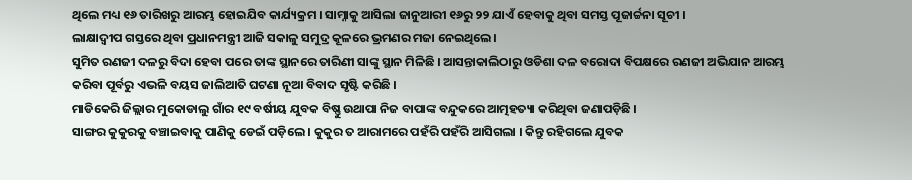ଥିଲେ ମଧ୍ୟ ୧୬ ତାରିଖରୁ ଆରମ୍ଭ ହୋଇଯିବ କାର୍ଯ୍ୟକ୍ରମ । ସାମ୍ନାକୁ ଆସିଲା ଜାନୁଆରୀ ୧୬ରୁ ୨୨ ଯାଏଁ ହେବାକୁ ଥିବା ସମସ୍ତ ପୂଜାର୍ଚ୍ଚନା ସୂଚୀ ।
ଲାକ୍ଷାଦ୍ବୀପ ଗସ୍ତରେ ଥିବା ପ୍ରଧାନମନ୍ତ୍ରୀ ଆଜି ସକାଳୁ ସମୁଦ୍ର କୂଳରେ ଭ୍ରମଣର ମଜା ନେଇଥିଲେ।
ସୁମିତ ରଣଜୀ ଦଳରୁ ବିଦା ହେବା ପରେ ତାଙ୍କ ସ୍ଥାନରେ ତାରିଣୀ ସାଙ୍କୁ ସ୍ଥାନ ମିଳିଛି । ଆସନ୍ତାକାଲିଠାରୁ ଓଡିଶା ଦଳ ବରୋଦା ବିପକ୍ଷରେ ରଣଜୀ ଅଭିଯାନ ଆରମ୍ଭ କରିବା ପୂର୍ବରୁ ଏଭଳି ବୟସ ଜାଲିଆତି ଘଟଣା ନୂଆ ବିବାଦ ସୃଷ୍ଟି କରିଛି ।
ମାଡିକେରି ଜିଲ୍ଲାର ମୁକୋଡାଲୁ ଗାଁର ୧୯ ବର୍ଷୀୟ ଯୁବକ ବିଷ୍ଣୁ ଉଥାପା ନିଜ ବାପାଙ୍କ ବନ୍ଦୁକରେ ଆତ୍ମହତ୍ୟା କରିଥିବା ଜଣାପଡ଼ିଛି ।
ସାଙ୍ଗର କୁକୁରକୁ ବଞ୍ଚାଇବାକୁ ପାଣିକୁ ଡେଇଁ ପଡ଼ିଲେ । କୁକୁର ତ ଆରାମରେ ପହଁରି ପହଁରି ଆସିଗଲା । କିନ୍ତୁ ରହିଗଲେ ଯୁବକ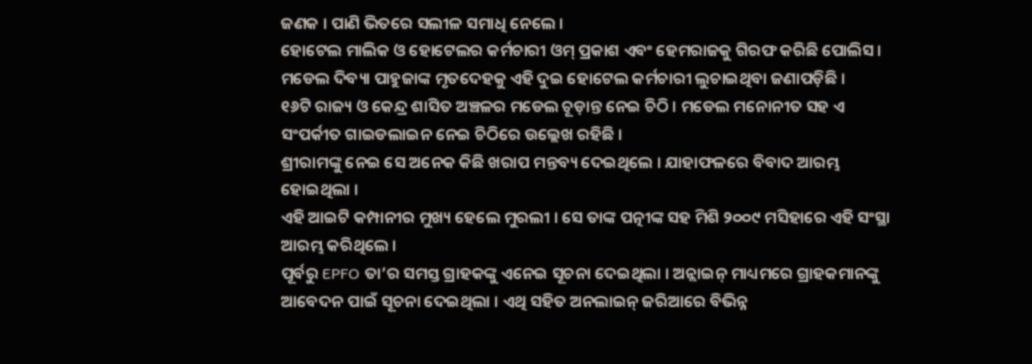ଜଣକ । ପାଣି ଭିତରେ ସଲୀଳ ସମାଧି ନେଲେ ।
ହୋଟେଲ ମାଲିକ ଓ ହୋଟେଲର କର୍ମଚାରୀ ଓମ୍ ପ୍ରକାଶ ଏବଂ ହେମରାଜକୁ ଗିରଫ କରିଛି ପୋଲିସ । ମଡେଲ ଦିବ୍ୟା ପାହୁଜାଙ୍କ ମୃତଦେହକୁ ଏହି ଦୁଇ ହୋଟେଲ କର୍ମଚାରୀ ଲୁଚାଇଥିବା ଜଣାପଡ଼ିଛି ।
୧୬ଟି ରାଜ୍ୟ ଓ କେନ୍ଦ୍ର ଶାସିତ ଅଞ୍ଚଳର ମଡେଲ ଚୂଡ଼ାନ୍ତ ନେଇ ଚିଠି । ମଡେଲ ମନୋନୀତ ସହ ଏ ସଂପର୍କୀତ ଗାଇଡଲାଇନ ନେଇ ଚିଠିରେ ଉଲ୍ଲେଖ ରହିଛି ।
ଶ୍ରୀରାମଙ୍କୁ ନେଇ ସେ ଅନେକ କିଛି ଖରାପ ମନ୍ତବ୍ୟ ଦେଇଥିଲେ । ଯାହାଫଳରେ ବିବାଦ ଆରମ୍ଭ ହୋଇଥିଲା ।
ଏହି ଆଇଟି କମ୍ପାନୀର ମୁଖ୍ୟ ହେଲେ ମୁରଲୀ । ସେ ତାଙ୍କ ପତ୍ନୀଙ୍କ ସହ ମିଶି ୨୦୦୯ ମସିହାରେ ଏହି ସଂସ୍ଥା ଆରମ୍ଭ କରିଥିଲେ ।
ପୂର୍ବରୁ EPFO ତା’ର ସମସ୍ତ ଗ୍ରାହକଙ୍କୁ ଏନେଇ ସୂଚନା ଦେଇଥିଲା । ଅନ୍ଲାଇନ୍ ମାଧ୍ୟମରେ ଗ୍ରାହକମାନଙ୍କୁ ଆବେଦନ ପାଇଁ ସୂଚନା ଦେଇଥିଲା । ଏଥି ସହିତ ଅନଲାଇନ୍ ଜରିଆରେ ବିଭିନ୍ନ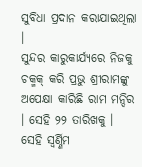ସୁବିଧା ପ୍ରଦାନ କରାଯାଇଥିଲା ।
ସୁନ୍ଦର କାରୁକାର୍ଯ୍ୟରେ ନିଜକୁ ଚକ୍ମକ୍ କରି ପ୍ରଭୁ ଶ୍ରୀରାମଙ୍କୁ ଅପେକ୍ଷା କାରିଛି ରାମ ମନ୍ଦିର । ସେହି ୨୨ ତାରିଖକୁ । ସେହି ସ୍ୱର୍ଣ୍ଣିମ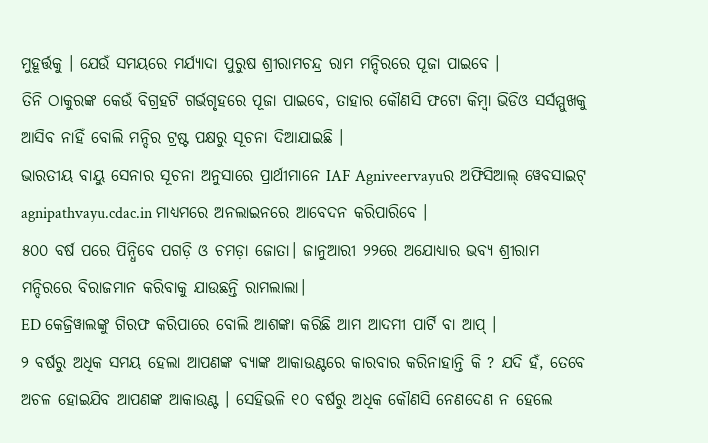ମୁହୂର୍ତ୍ତକୁ । ଯେଉଁ ସମୟରେ ମର୍ଯ୍ୟାଦା ପୁରୁଷ ଶ୍ରୀରାମଚନ୍ଦ୍ର ରାମ ମନ୍ଦିରରେ ପୂଜା ପାଇବେ ।
ତିନି ଠାକୁରଙ୍କ କେଉଁ ବିଗ୍ରହଟି ଗର୍ଭଗୃହରେ ପୂଜା ପାଇବେ, ତାହାର କୌଣସି ଫଟୋ କିମ୍ବା ଭିଡିଓ ସର୍ସମ୍ମୁଖକୁ ଆସିବ ନାହିଁ ବୋଲି ମନ୍ଦିର ଟ୍ରଷ୍ଟ ପକ୍ଷରୁ ସୂଚନା ଦିଆଯାଇଛି ।
ଭାରତୀୟ ବାୟୁ ସେନାର ସୂଚନା ଅନୁସାରେ ପ୍ରାର୍ଥୀମାନେ IAF Agniveervayuର ଅଫିସିଆଲ୍ ୱେବସାଇଟ୍ agnipathvayu.cdac.in ମାଧ୍ୟମରେ ଅନଲାଇନରେ ଆବେଦନ କରିପାରିବେ ।
୫୦୦ ବର୍ଷ ପରେ ପିନ୍ଧିବେ ପଗଡ଼ି ଓ ଚମଡ଼ା ଜୋତା। ଜାନୁଆରୀ ୨୨ରେ ଅଯୋଧ୍ୟାର ଭବ୍ୟ ଶ୍ରୀରାମ ମନ୍ଦିରରେ ବିରାଜମାନ କରିବାକୁ ଯାଉଛନ୍ତି ରାମଲାଲା।
ED କେଜ୍ରିୱାଲଙ୍କୁ ଗିରଫ କରିପାରେ ବୋଲି ଆଶଙ୍କା କରିଛି ଆମ ଆଦମୀ ପାର୍ଟି ବା ଆପ୍ ।
୨ ବର୍ଷରୁ ଅଧିକ ସମୟ ହେଲା ଆପଣଙ୍କ ବ୍ୟାଙ୍କ ଆକାଉଣ୍ଟରେ କାରବାର କରିନାହାନ୍ତି କି ? ଯଦି ହଁ, ତେବେ ଅଚଳ ହୋଇଯିବ ଆପଣଙ୍କ ଆକାଉଣ୍ଟ । ସେହିଭଳି ୧୦ ବର୍ଷରୁ ଅଧିକ କୌଣସି ନେଣଦେଣ ନ ହେଲେ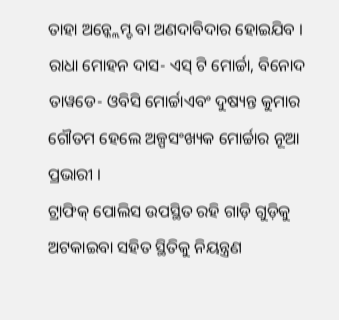ତାହା ଅନ୍କ୍ଲେମ୍ଡ ବା ଅଣଦାବିଦାର ହୋଇଯିବ ।
ରାଧା ମୋହନ ଦାସ- ଏସ୍ ଟି ମୋର୍ଚ୍ଚା, ବିନୋଦ ତାୱଡେ- ଓବିସି ମୋର୍ଚ୍ଚାଏବଂ ଦୁଷ୍ୟନ୍ତ କୁମାର ଗୌତମ ହେଲେ ଅଳ୍ପସଂଖ୍ୟକ ମୋର୍ଚ୍ଚାର ନୂଆ ପ୍ରଭାରୀ ।
ଟ୍ରାଫିକ୍ ପୋଲିସ ଉପସ୍ଥିତ ରହି ଗାଡ଼ି ଗୁଡ଼ିକୁ ଅଟକାଇବା ସହିତ ସ୍ଥିତିକୁ ନିୟନ୍ତ୍ରଣ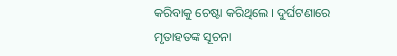କରିବାକୁ ଚେଷ୍ଟା କରିଥିଲେ । ଦୁର୍ଘଟଣାରେ ମୃତାହତଙ୍କ ସୂଚନା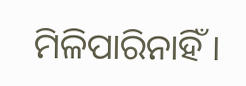ମିଳିପାରିନାହିଁ ।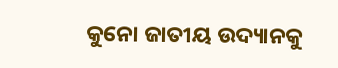କୁନୋ ଜାତୀୟ ଉଦ୍ୟାନକୁ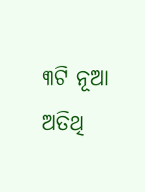୩ଟି ନୂଆ ଅତିଥି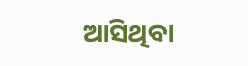ଆସିଥିବା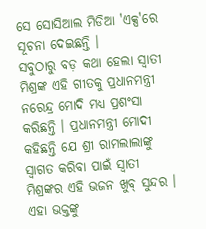ସେ ସୋସିଆଲ ମିଡିଆ 'ଏକ୍ସ'ରେ ସୂଚନା ଦେଇଛନ୍ତି ।
ସବୁଠାରୁ ବଡ଼ କଥା ହେଲା ସ୍ୱାତୀ ମିଶ୍ରଙ୍କ ଏହି ଗୀତକୁ ପ୍ରଧାନମନ୍ତ୍ରୀ ନରେନ୍ଦ୍ର ମୋଦି ମଧ୍ୟ ପ୍ରଶଂସା କରିଛନ୍ତି । ପ୍ରଧାନମନ୍ତ୍ରୀ ମୋଦୀ କହିଛନ୍ତି ଯେ ଶ୍ରୀ ରାମଲାଲାଙ୍କୁ ସ୍ୱାଗତ କରିବା ପାଇଁ ସ୍ୱାତୀ ମିଶ୍ରଙ୍କର ଏହି ଭଜନ ଖୁବ୍ ସୁନ୍ଦର । ଏହା ଭକ୍ତଙ୍କୁ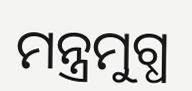ମନ୍ତ୍ରମୁଗ୍ଧ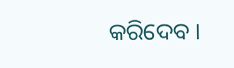କରିଦେବ ।